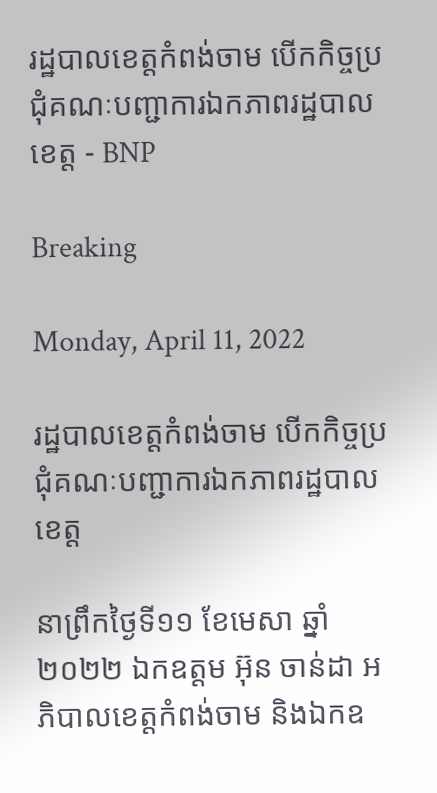រដ្ឋបាលខេត្តកំពង់ចាម បើកកិច្ចប្រជុំគណៈបញ្ជាការឯកភាពរដ្ឋបាលខេត្ត - BNP

Breaking

Monday, April 11, 2022

រដ្ឋបាលខេត្តកំពង់ចាម បើកកិច្ចប្រជុំគណៈបញ្ជាការឯកភាពរដ្ឋបាលខេត្ត

នាព្រឹកថ្ងៃទី១១ ខែមេសា ឆ្នាំ២០២២ ឯកឧត្តម អ៊ុន ចាន់ដា អភិបាលខេត្តកំពង់ចាម និងឯកឧ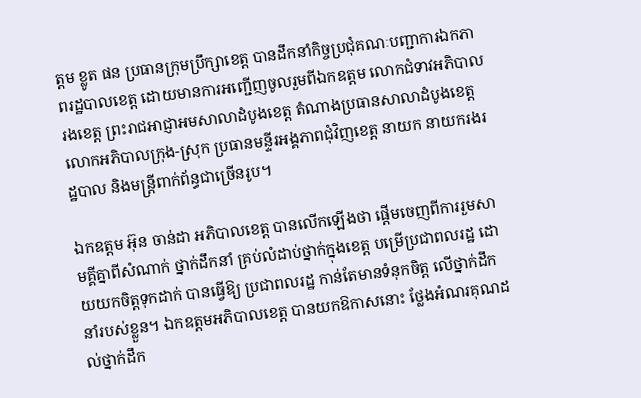ត្តម ខ្លូត ផន ប្រធានក្រុមប្រឹក្សាខេត្ត បានដឹកនាំកិច្ចប្រជុំគណៈបញ្ជាការឯកភាពរដ្ឋបាលខេត្ត ដោយមានការអញ្ជើញចូលរួមពីឯកឧត្តម លោកជំទាវអភិបាលរងខេត្ត ព្រះរាជអាជ្ញាអមសាលាដំបូងខេត្ត តំណាងប្រធានសាលាដំបូងខេត្ត លោកអភិបាលក្រុង-ស្រុក ប្រធានមន្ទីរអង្គភាពជុំវិញខេត្ត នាយក នាយករងរដ្ឋបាល និងមន្ត្រីពាក់ព័ន្ធជាច្រើនរូប។

ឯកឧត្តម អ៊ុន ចាន់ដា អភិបាលខេត្ត បានលើកឡើងថា ផ្ដើមចេញពីការរួមសាមគ្គីគ្នាពីសំណាក់ ថ្នាក់ដឹកនាំ គ្រប់លំដាប់ថ្នាក់ក្នុងខេត្ត បម្រើប្រជាពលរដ្ឋ ដោយយកចិត្តទុកដាក់ បានធ្វើឱ្យ ប្រជាពលរដ្ឋ កាន់តែមានទំនុកចិត្ត លើថ្នាក់ដឹកនាំរបស់ខ្លួន។ ឯកឧត្តមអភិបាលខេត្ត បានយកឱកាសនោះ ថ្លែងអំណរគុណដល់ថ្នាក់ដឹក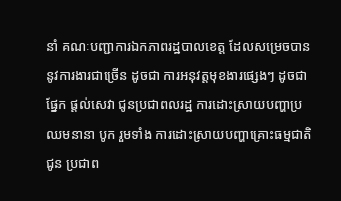នាំ គណៈបញ្ជាការឯកភាពរដ្ឋបាលខេត្ត ដែលសម្រេចបាននូវការងារជាច្រើន ដូចជា ការអនុវត្តមុខងារផ្សេងៗ ដូចជា ផ្នែក ផ្ដល់សេវា ជូនប្រជាពលរដ្ឋ ការដោះស្រាយបញ្ហាប្រឈមនានា បូក រួមទាំង ការដោះស្រាយបញ្ហាគ្រោះធម្មជាតិ ជូន ប្រជាព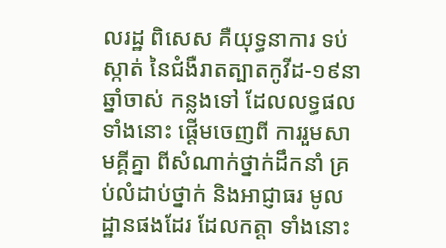លរដ្ឋ ពិសេស គឺយុទ្ធនាការ ទប់ស្កាត់ នៃជំងឺរាតត្បាតកូវីដ-១៩នា ឆ្នាំចាស់ កន្លងទៅ ដែលលទ្ធផលទាំងនោះ ផ្ដើមចេញពី ការរួមសាមគ្គីគ្នា ពីសំណាក់ថ្នាក់ដឹកនាំ គ្រប់លំដាប់ថ្នាក់ និងអាជ្ញាធរ មូលដ្ឋានផងដែរ ដែលកត្តា ទាំងនោះ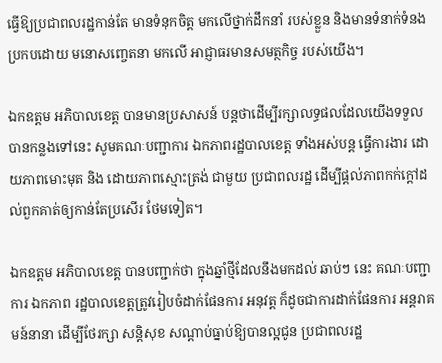ធ្វើឱ្យប្រជាពលរដ្ឋកាន់តែ មានទំនុកចិត្ត មកលើថ្នាក់ដឹកនាំ របស់ខ្លួន និងមានទំនាក់ទំនង ប្រកបដោយ មនោសញ្ចេតនា មកលើ អាជ្ញាធរមានសមត្ថកិច្ច របស់យើង។

ឯកឧត្តម អភិបាលខេត្ត បានមានប្រសាសន៍ បន្តថាដើម្បីរក្សាលទ្ធផលដែលយើងទទួលបានកន្លងទៅនេះ សូមគណៈបញ្ជាការ ឯកភាពរដ្ឋបាលខេត្ត ទាំងអស់បន្ត ធ្វើការងារ ដោយភាពមោះមុត និង ដោយភាពស្មោះត្រង់ ជាមួយ ប្រជាពលរដ្ឋ ដើម្បីផ្ដល់ភាពកក់ក្តៅដល់ពួកគាត់ឲ្យកាន់តែប្រសើរ ថែមទៀត។

ឯកឧត្តម អភិបាលខេត្ត បានបញ្ជាក់ថា ក្នុងឆ្នាំថ្មីដែលនឹងមកដល់ ឆាប់ៗ នេះ គណៈបញ្ជាការ ឯកភាព រដ្ឋបាលខេត្តត្រូវរៀបចំដាក់ផែនការ អនុវត្ត ក៏ដូចជាការដាក់ផែនការ អន្តរាគមន៍នានា ដើម្បីថែរក្សា សន្តិសុខ សណ្ដាប់ធ្នាប់ឱ្យបានល្អជូន ប្រជាពលរដ្ឋ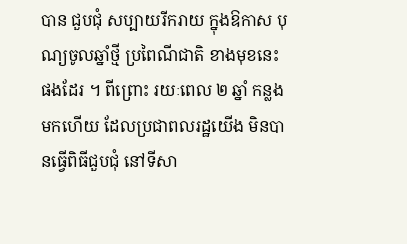បាន ជួបជុំ សប្បាយរីករាយ ក្នុងឱកាស បុណ្យចូលឆ្នាំថ្មី ប្រពៃណីជាតិ ខាងមុខនេះ ផងដែរ ។ ពីព្រោះ រយៈពេល ២ ឆ្នាំ កន្លងមកហើយ ដែលប្រជាពលរដ្ឋយើង មិនបានធ្វើពិធីជួបជុំ នៅទីសា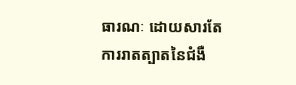ធារណៈ ដោយសារតែការរាតត្បាតនៃជំងឺ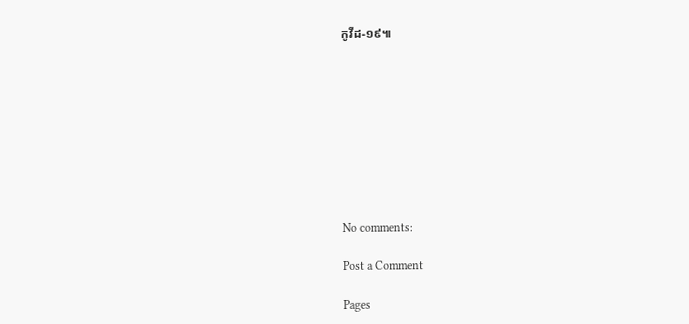កូវីដ-១៩៕









No comments:

Post a Comment

Pages